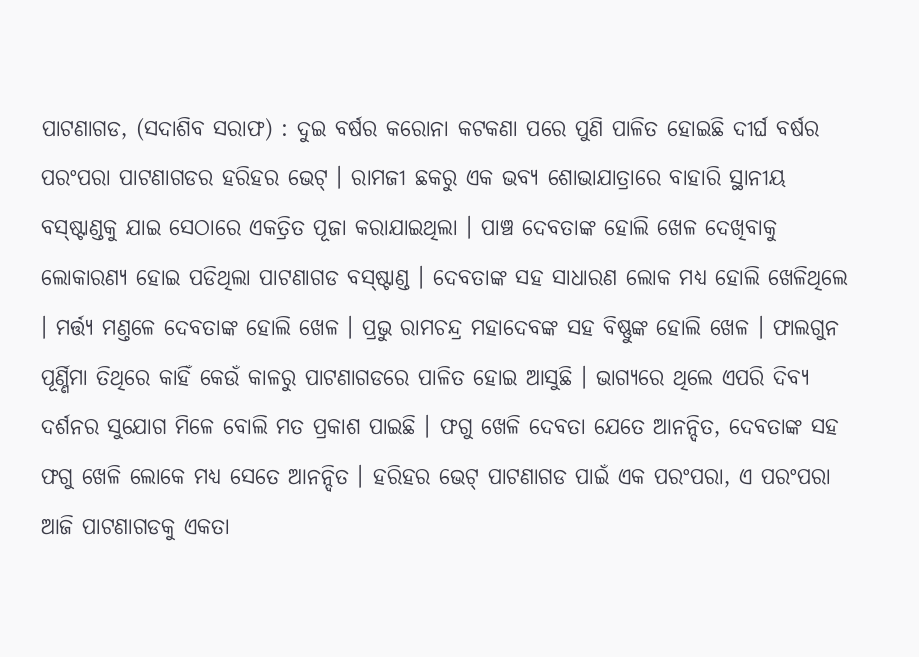ପାଟଣାଗଡ, (ସଦାଶିବ ସରାଫ) : ଦୁଇ ବର୍ଷର କରୋନା କଟକଣା ପରେ ପୁଣି ପାଳିତ ହୋଇଛି ଦୀର୍ଘ ବର୍ଷର ପରଂପରା ପାଟଣାଗଡର ହରିହର ଭେଟ୍ । ରାମଜୀ ଛକରୁ ଏକ ଭବ୍ୟ ଶୋଭାଯାତ୍ରାରେ ବାହାରି ସ୍ଥାନୀୟ ବସ୍ଷ୍ଟାଣ୍ଡକୁ ଯାଇ ସେଠାରେ ଏକତ୍ରିତ ପୂଜା କରାଯାଇଥିଲା । ପାଞ୍ଚ ଦେବତାଙ୍କ ହୋଲି ଖେଳ ଦେଖିବାକୁ ଲୋକାରଣ୍ୟ ହୋଇ ପଡିଥିଲା ପାଟଣାଗଡ ବସ୍ଷ୍ଟାଣ୍ଡ । ଦେବତାଙ୍କ ସହ ସାଧାରଣ ଲୋକ ମଧ୍ୟ ହୋଲି ଖେଳିଥିଲେ । ମର୍ତ୍ତ୍ୟ ମଣ୍ତଳେ ଦେବତାଙ୍କ ହୋଲି ଖେଳ । ପ୍ରଭୁ ରାମଚନ୍ଦ୍ର ମହାଦେବଙ୍କ ସହ ବିଷ୍ଣୁଙ୍କ ହୋଲି ଖେଳ । ଫାଲଗୁନ ପୂର୍ଣ୍ଣିମା ତିଥିରେ କାହିଁ କେଉଁ କାଳରୁ ପାଟଣାଗଡରେ ପାଳିତ ହୋଇ ଆସୁଛି । ଭାଗ୍ୟରେ ଥିଲେ ଏପରି ଦିବ୍ୟ ଦର୍ଶନର ସୁଯୋଗ ମିଳେ ବୋଲି ମତ ପ୍ରକାଶ ପାଇଛି । ଫଗୁ ଖେଳି ଦେବତା ଯେତେ ଆନନ୍ଦିତ, ଦେବତାଙ୍କ ସହ ଫଗୁ ଖେଳି ଲୋକେ ମଧ୍ୟ ସେତେ ଆନନ୍ଦିତ । ହରିହର ଭେଟ୍ ପାଟଣାଗଡ ପାଇଁ ଏକ ପରଂପରା, ଏ ପରଂପରା ଆଜି ପାଟଣାଗଡକୁ ଏକତା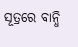ସୂତ୍ରରେ ବାନ୍ଧି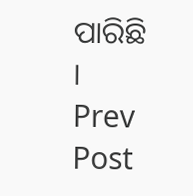ପାରିଛି ।
Prev Post